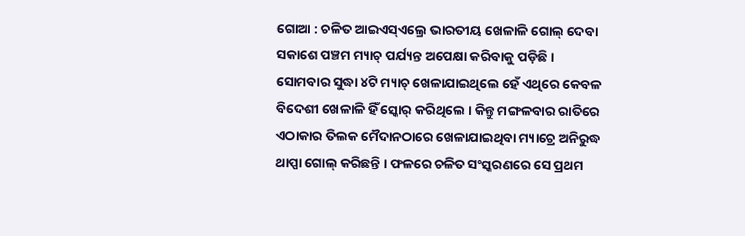ଗୋଆ : ଚଳିତ ଆଇଏସ୍ଏଲ୍ରେ ଭାରତୀୟ ଖେଳାଳି ଗୋଲ୍ ଦେବା ସକାଶେ ପଞ୍ଚମ ମ୍ୟାଚ୍ ପର୍ଯ୍ୟନ୍ତ ଅପେକ୍ଷା କରିବାକୁ ପଡ଼ିଛି । ସୋମବାର ସୁଦ୍ଧା ୪ଟି ମ୍ୟାଚ୍ ଖେଳାଯାଇଥିଲେ ହେଁ ଏଥିରେ କେବଳ ବିଦେଶୀ ଖେଳାଳି ହିଁ ସ୍କୋର୍ କରିଥିଲେ । କିନ୍ତୁ ମଙ୍ଗଳବାର ରାତିରେ ଏଠାକାର ତିଲକ ମୈଦାନଠାରେ ଖେଳାଯାଇଥିବା ମ୍ୟାଚ୍ରେ ଅନିରୁଦ୍ଧ ଥାପ୍ପା ଗୋଲ୍ କରିଛନ୍ତି । ଫଳରେ ଚଳିତ ସଂସ୍କରଣରେ ସେ ପ୍ରଥମ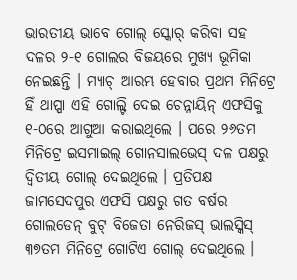ଭାରତୀୟ ଭାବେ ଗୋଲ୍ ସ୍କୋର୍ କରିବା ସହ ଦଳର ୨-୧ ଗୋଲର ବିଜୟରେ ମୁଖ୍ୟ ଭୂମିକା ନେଇଛନ୍ତି । ମ୍ୟାଚ୍ ଆରମ୍ଭ ହେବାର ପ୍ରଥମ ମିନିଟ୍ରେ ହିଁ ଥାପ୍ପା ଏହି ଗୋଲ୍ଟି ଦେଇ ଚେନ୍ନାୟିନ୍ ଏଫସିକୁ ୧-୦ରେ ଆଗୁଆ କରାଇଥିଲେ । ପରେ ୨୬ତମ ମିନିଟ୍ରେ ଇସମାଇଲ୍ ଗୋନସାଲଭେସ୍ ଦଳ ପକ୍ଷରୁ ଦ୍ୱିତୀୟ ଗୋଲ୍ ଦେଇଥିଲେ । ପ୍ରତିପକ୍ଷ ଜାମସେଦପୁର ଏଫସି ପକ୍ଷରୁ ଗତ ବର୍ଷର ଗୋଲଡେନ୍ ବୁଟ୍ ବିଜେତା ନେରିଜସ୍ ଭାଲସ୍କିସ୍ ୩୭ତମ ମିନିଟ୍ରେ ଗୋଟିଏ ଗୋଲ୍ ଦେଇଥିଲେ ।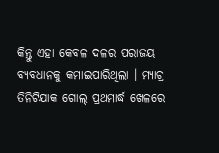କିନ୍ତୁ ଏହା କେବଳ ଦଳର ପରାଜୟ ବ୍ୟବଧାନକୁ କମାଇପାରିଥିଲା । ମ୍ୟାଚ୍ର ତିନିଟିଯାକ ଗୋଲ୍ ପ୍ରଥମାର୍ଦ୍ଧ ଖେଳରେ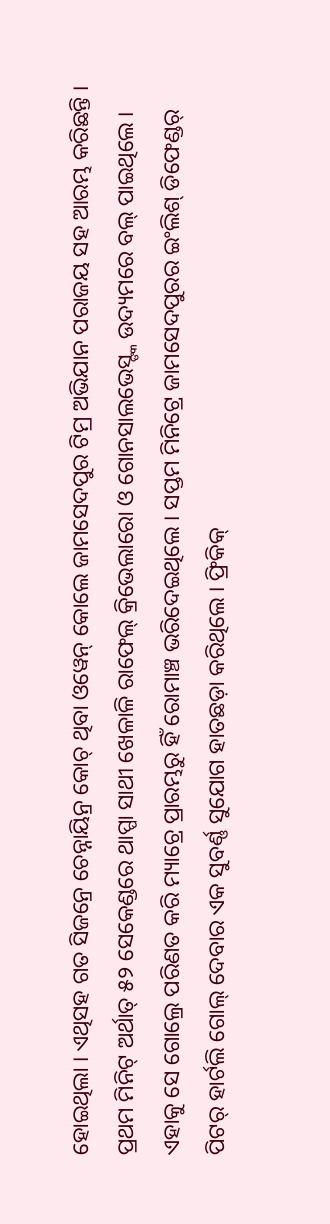ହୋଇଥିଲା । ଏଥିସହ ଗତ ସିଜନ୍ରେ ଚେନ୍ନାୟିନ୍ର କୋଚ୍ ଥିବା ଓୱେନ୍ କୋଲେ ଜାମସେଦପୁର ଟିମ୍ର ଅଭିଯାନ ପରାଜୟ ସହ ଆରମ୍ଭ କରିଛନ୍ତି ।
ପ୍ରଥମ ମିନିଟ୍ ଅର୍ଥାତ୍ ୫୨ ସେକେଣ୍ଡରେ ଥାପ୍ପା ସାଥୀ ଖେଳାଳି ରାଫେଲ୍ କ୍ରିଭେଲାରୋ ଓ ଗୋନସାଲଭେସ୍ଙ୍କ ଉଦ୍ୟମରେ ବଲ୍ ପାଇଥିଲେ । ଏହାକୁ ସେ ଗୋଲ୍ରେ ପରିଣତ କରି ମ୍ୟାଚ୍ରେ ପ୍ରାରମ୍ଭରୁ ହିଁ ରୋମାଞ୍ଚ ଭରିଦେଇଥିଲେ । ସପ୍ତମ ମିନିଟ୍ରେ ଜାମସେଦପୁରର ଇଂଲିଶ୍ ଡିଫେଣ୍ଡର୍ ପିଟର୍ ହାର୍ଟଲି ଗୋଲ୍ ଦେବାର ଏକ ସୁବର୍ଣ୍ଣ ସୁଯୋଗ ହାତଛଡ଼ା କରିଥିଲେ । ଫ୍ରିକିକ୍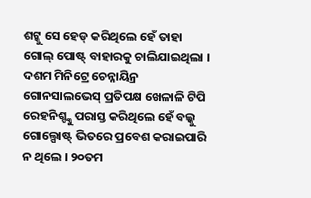ଶଟ୍କୁ ସେ ହେଡ୍ କରିଥିଲେ ହେଁ ତାହା ଗୋଲ୍ ପୋଷ୍ଟ୍ ବାହାରକୁ ଚାଲିଯାଇଥିଲା । ଦଶମ ମିନିଟ୍ରେ ଚେନ୍ନାୟିନ୍ର ଗୋନସାଲଭେସ୍ ପ୍ରତିପକ୍ଷ ଖେଳାଳି ଟିପି ରେହନିଶ୍ଙ୍କୁ ପରାସ୍ତ କରିଥିଲେ ହେଁ ବଲ୍କୁ ଗୋଲ୍ପୋଷ୍ଟ୍ ଭିତରେ ପ୍ରବେଶ କରାଇପାରି ନ ଥିଲେ । ୨୦ତମ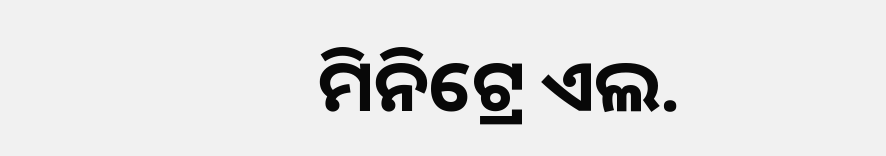ମିନିଟ୍ରେ ଏଲ.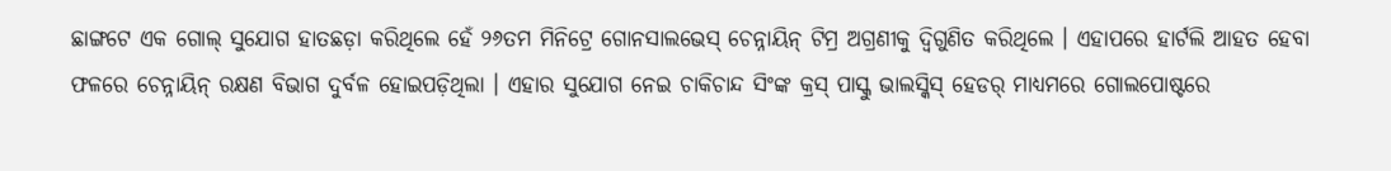ଛାଙ୍ଗଟେ ଏକ ଗୋଲ୍ ସୁଯୋଗ ହାତଛଡ଼ା କରିଥିଲେ ହେଁ ୨୬ତମ ମିନିଟ୍ରେ ଗୋନସାଲଭେସ୍ ଚେନ୍ନାୟିନ୍ ଟିମ୍ର ଅଗ୍ରଣୀକୁ ଦ୍ୱିଗୁଣିତ କରିଥିଲେ । ଏହାପରେ ହାର୍ଟଲି ଆହତ ହେବା ଫଳରେ ଚେନ୍ନାୟିନ୍ ରକ୍ଷଣ ବିଭାଗ ଦୁର୍ବଳ ହୋଇପଡ଼ିଥିଲା । ଏହାର ସୁଯୋଗ ନେଇ ଚାକିଚାନ୍ଦ ସିଂଙ୍କ କ୍ରସ୍ ପାସ୍କୁ ଭାଲସ୍କିସ୍ ହେଡର୍ ମାଧ୍ୟମରେ ଗୋଲପୋଷ୍ଟରେ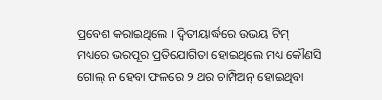ପ୍ରବେଶ କରାଇଥିଲେ । ଦ୍ୱିତୀୟାର୍ଦ୍ଧରେ ଉଭୟ ଟିମ୍ ମଧ୍ୟରେ ଭରପୂର ପ୍ରତିଯୋଗିତା ହୋଇଥିଲେ ମଧ୍ୟ କୌଣସି ଗୋଲ୍ ନ ହେବା ଫଳରେ ୨ ଥର ଚାମ୍ପିଅନ୍ ହୋଇଥିବା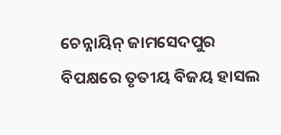ଚେନ୍ନାୟିନ୍ ଜାମସେଦପୁର ବିପକ୍ଷରେ ତୃତୀୟ ବିଜୟ ହାସଲ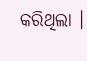କରିଥିଲା ।